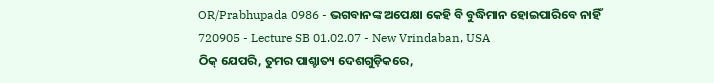OR/Prabhupada 0986 - ଭଗବାନଙ୍କ ଅପେକ୍ଷା କେହି ବି ବୁଦ୍ଧିମାନ ହୋଇପାରିବେ ନାହିଁ
720905 - Lecture SB 01.02.07 - New Vrindaban, USA
ଠିକ୍ ଯେପରି, ତୁମର ପାଶ୍ଚାତ୍ୟ ଦେଶଗୁଡ଼ିକରେ,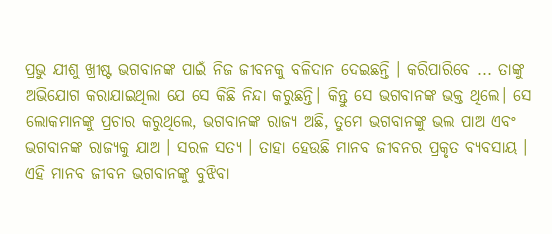ପ୍ରଭୁ ଯୀଶୁ ଖ୍ରୀଷ୍ଟ ଭଗବାନଙ୍କ ପାଇଁ ନିଜ ଜୀବନକୁ ବଳିଦାନ ଦେଇଛନ୍ତି । କରିପାରିବେ ... ତାଙ୍କୁ ଅଭିଯୋଗ କରାଯାଇଥିଲା ଯେ ସେ କିଛି ନିନ୍ଦା କରୁଛନ୍ତି। କିନ୍ତୁ ସେ ଭଗବାନଙ୍କ ଭକ୍ତ ଥିଲେ। ସେ ଲୋକମାନଙ୍କୁ ପ୍ରଚାର କରୁଥିଲେ, ଭଗବାନଙ୍କ ରାଜ୍ୟ ଅଛି, ତୁମେ ଭଗବାନଙ୍କୁ ଭଲ ପାଅ ଏବଂ ଭଗବାନଙ୍କ ରାଜ୍ୟକୁ ଯାଅ । ସରଳ ସତ୍ୟ । ତାହା ହେଉଛି ମାନବ ଜୀବନର ପ୍ରକୃତ ବ୍ୟବସାୟ । ଏହି ମାନବ ଜୀବନ ଭଗବାନଙ୍କୁ ବୁଝିବା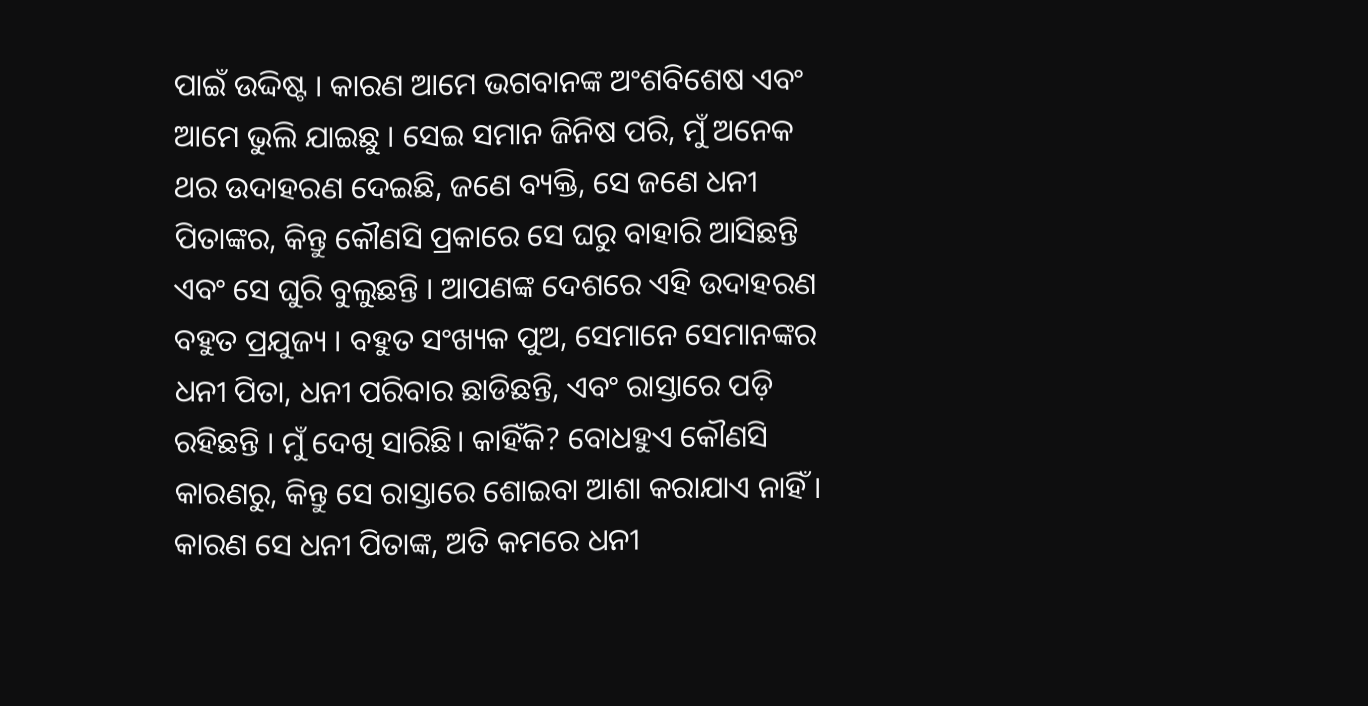ପାଇଁ ଉଦ୍ଦିଷ୍ଟ । କାରଣ ଆମେ ଭଗବାନଙ୍କ ଅଂଶବିଶେଷ ଏବଂ ଆମେ ଭୁଲି ଯାଇଛୁ । ସେଇ ସମାନ ଜିନିଷ ପରି, ମୁଁ ଅନେକ ଥର ଉଦାହରଣ ଦେଇଛି, ଜଣେ ବ୍ୟକ୍ତି, ସେ ଜଣେ ଧନୀ ପିତାଙ୍କର, କିନ୍ତୁ କୌଣସି ପ୍ରକାରେ ସେ ଘରୁ ବାହାରି ଆସିଛନ୍ତି ଏବଂ ସେ ଘୁରି ବୁଲୁଛନ୍ତି । ଆପଣଙ୍କ ଦେଶରେ ଏହି ଉଦାହରଣ ବହୁତ ପ୍ରଯୁଜ୍ୟ । ବହୁତ ସଂଖ୍ୟକ ପୁଅ, ସେମାନେ ସେମାନଙ୍କର ଧନୀ ପିତା, ଧନୀ ପରିବାର ଛାଡିଛନ୍ତି, ଏବଂ ରାସ୍ତାରେ ପଡ଼ି ରହିଛନ୍ତି । ମୁଁ ଦେଖି ସାରିଛି। କାହିଁକି? ବୋଧହୁଏ କୌଣସି କାରଣରୁ, କିନ୍ତୁ ସେ ରାସ୍ତାରେ ଶୋଇବା ଆଶା କରାଯାଏ ନାହିଁ । କାରଣ ସେ ଧନୀ ପିତାଙ୍କ, ଅତି କମରେ ଧନୀ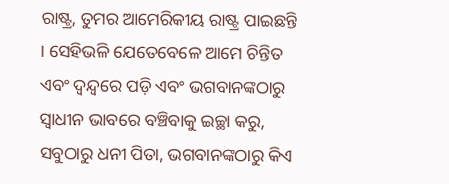ରାଷ୍ଟ୍ର, ତୁମର ଆମେରିକୀୟ ରାଷ୍ଟ୍ର ପାଇଛନ୍ତି । ସେହିଭଳି ଯେତେବେଳେ ଆମେ ଚିନ୍ତିତ ଏବଂ ଦ୍ୱନ୍ଦ୍ୱରେ ପଡ଼ି ଏବଂ ଭଗବାନଙ୍କଠାରୁ ସ୍ୱାଧୀନ ଭାବରେ ବଞ୍ଚିବାକୁ ଇଚ୍ଛା କରୁ, ସବୁଠାରୁ ଧନୀ ପିତା, ଭଗବାନଙ୍କଠାରୁ କିଏ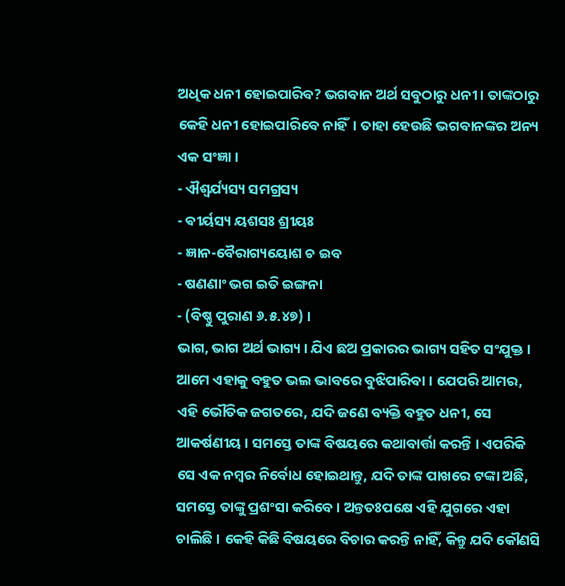ଅଧିକ ଧନୀ ହୋଇପାରିବ? ଭଗବାନ ଅର୍ଥ ସବୁଠାରୁ ଧନୀ । ତାଙ୍କଠାରୁ କେହି ଧନୀ ହୋଇପାରିବେ ନାହିଁ। ତାହା ହେଉଛି ଭଗବାନଙ୍କର ଅନ୍ୟ ଏକ ସଂଜ୍ଞା ।
- ଐଶ୍ୱର୍ଯ୍ୟସ୍ୟ ସମଗ୍ରସ୍ୟ
- ଵୀର୍ୟସ୍ୟ ୟଶସଃ ଶ୍ରୀୟଃ
- ଜ୍ଞାନ-ବୈରାଗ୍ୟୟୋଶ ଚ ଇବ
- ଷଣଣାଂ ଭଗ ଇତି ଇଙ୍ଗନା
- (ବିଷ୍ଣୁ ପୁରାଣ ୬.୫.୪୭) ।
ଭାଗ, ଭାଗ ଅର୍ଥ ଭାଗ୍ୟ । ଯିଏ ଛଅ ପ୍ରକାରର ଭାଗ୍ୟ ସହିତ ସଂଯୁକ୍ତ । ଆମେ ଏହାକୁ ବହୁତ ଭଲ ଭାବରେ ବୁଝିପାରିବା । ଯେପରି ଆମର, ଏହି ଭୌତିକ ଜଗତରେ, ଯଦି ଜଣେ ବ୍ୟକ୍ତି ବହୁତ ଧନୀ, ସେ ଆକର୍ଷଣୀୟ । ସମସ୍ତେ ତାଙ୍କ ବିଷୟରେ କଥାବାର୍ତ୍ତା କରନ୍ତି । ଏପରିକି ସେ ଏକ ନମ୍ବର ନିର୍ବୋଧ ହୋଇଥାନ୍ତୁ, ଯଦି ତାଙ୍କ ପାଖରେ ଟଙ୍କା ଅଛି, ସମସ୍ତେ ତାଙ୍କୁ ପ୍ରଶଂସା କରିବେ । ଅନ୍ତତଃପକ୍ଷେ ଏହି ଯୁଗରେ ଏହା ଚାଲିଛି । କେହି କିଛି ବିଷୟରେ ବିଚାର କରନ୍ତି ନାହିଁ, କିନ୍ତୁ ଯଦି କୌଣସି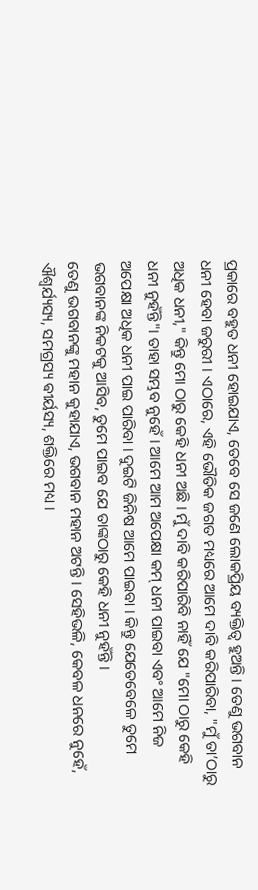ପ୍ରକାରେ ବହୁତ ଧନୀ ହୋଇଯାଏ, ତେବେ ସେ ଜଣେ ଲୋକପ୍ରିୟ ବ୍ୟକ୍ତିତ୍ୱ ହୁଅନ୍ତି । ତେଣୁ ଭଗବାନ ଧନୀ ହେବା ଜରୁରୀ । ଏଠାରେ, ଏହି ଭୌତିକ ଜଗତ ମଧ୍ୟରେ ଆମେ ଦାବି କରିପାରିବା, "ମୁଁ ତା’ଠାରୁ ଅଧିକ ଧନୀ," କିନ୍ତୁ ମୋ ଠାରୁ କେହି ଧନୀ ଅଛି । ମୁଁ ଦାବି କରିପାରିବି ନାହିଁ ଯେ "ମୋ ଠାରୁ କେହି ଧନୀ ନୁହଁନ୍ତି"। ତାହା ସମ୍ଭବ ନୁହେଁ । ଆମେ ଆମ ଅପେକ୍ଷା କମ୍ ଧନୀ ପାଇବା ଏବଂ ଆମେ ନିଜ ଅପେକ୍ଷା ଅଧିକ ଧନୀ ପାଇ ପାରିବା । ଦୁଇଟି ଜିନିଷ ଆମେ ପାଇବା । କିନ୍ତୁ ଯେତେବେଳେ ତୁମେ ଭଗବାନଙ୍କ ନିକଟକୁ ଆସିବ, ତୁମେ ପାଇବ ଯେ ତାଙ୍କଠାରୁ କେହି ଧନୀ ନୁହଁନ୍ତି ।
ତେଣୁ ଭଗବାନଙ୍କୁ ମହାନ କୁହାଯାଏ, ଭଗବାନ ମହାନ ଅଟନ୍ତି । ସେହିଭଳି, କେବଳ ଧନରେ ନୁହେଁ, ଐଶ୍ୱର୍ଯ୍ୟସ୍ୟ, ସମଗ୍ରସ୍ୟ ଵୀର୍ୟସ୍ୟ, ଶକ୍ତିରେ ମଧ୍ୟ ।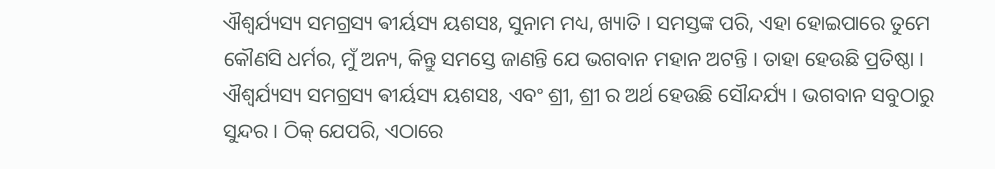ଐଶ୍ୱର୍ଯ୍ୟସ୍ୟ ସମଗ୍ରସ୍ୟ ଵୀର୍ୟସ୍ୟ ୟଶସଃ, ସୁନାମ ମଧ୍ୟ, ଖ୍ୟାତି । ସମସ୍ତଙ୍କ ପରି, ଏହା ହୋଇପାରେ ତୁମେ କୌଣସି ଧର୍ମର, ମୁଁ ଅନ୍ୟ, କିନ୍ତୁ ସମସ୍ତେ ଜାଣନ୍ତି ଯେ ଭଗବାନ ମହାନ ଅଟନ୍ତି । ତାହା ହେଉଛି ପ୍ରତିଷ୍ଠା । ଐଶ୍ୱର୍ଯ୍ୟସ୍ୟ ସମଗ୍ରସ୍ୟ ଵୀର୍ୟସ୍ୟ ୟଶସଃ, ଏବଂ ଶ୍ରୀ, ଶ୍ରୀ ର ଅର୍ଥ ହେଉଛି ସୌନ୍ଦର୍ଯ୍ୟ । ଭଗବାନ ସବୁଠାରୁ ସୁନ୍ଦର । ଠିକ୍ ଯେପରି, ଏଠାରେ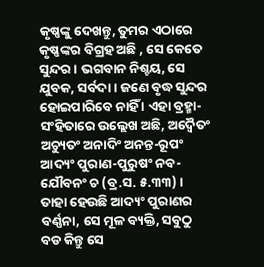କୃଷ୍ଣଙ୍କୁ ଦେଖନ୍ତୁ, ତୁମର ଏଠାରେ କୃଷ୍ଣଙ୍କର ବିଗ୍ରହ ଅଛି , ସେ କେତେ ସୁନ୍ଦର । ଭଗବାନ ନିଶ୍ଚୟ, ସେ ଯୁବକ, ସର୍ବଦା । ଜଣେ ବୃଦ୍ଧ ସୁନ୍ଦର ହୋଇପାରିବେ ନାହିଁ । ଏହା ବ୍ରହ୍ମା-ସଂହିତାରେ ଉଲ୍ଲେଖ ଅଛି, ଅଦ୍ୱୈତଂ ଅଚ୍ୟୁତଂ ଅନାଦିଂ ଅନନ୍ତ-ରୂପଂ ଆଦ୍ୟଂ ପୁରାଣ-ପୁରୁଷଂ ନବ-ଯୌବନଂ ଚ (ବ୍ର.ସ. ୫.୩୩) । ତାହା ହେଉଛି ଆଦ୍ୟଂ ପୁରାଣର ବର୍ଣ୍ଣନା, ସେ ମୂଳ ବ୍ୟକ୍ତି, ସବୁଠୁ ବଡ କିନ୍ତୁ ସେ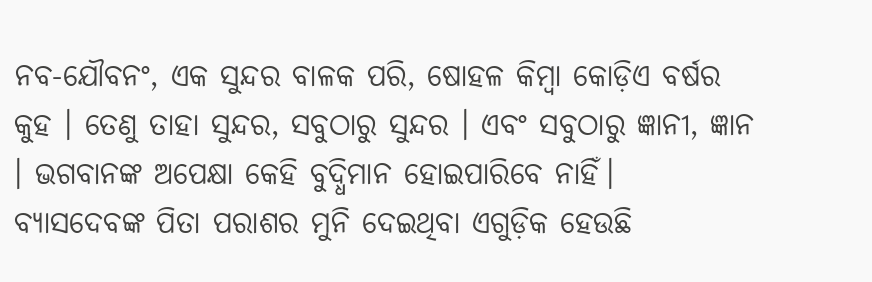ନବ-ଯୌବନଂ, ଏକ ସୁନ୍ଦର ବାଳକ ପରି, ଷୋହଳ କିମ୍ବା କୋଡ଼ିଏ ବର୍ଷର କୁହ । ତେଣୁ ତାହା ସୁନ୍ଦର, ସବୁଠାରୁ ସୁନ୍ଦର । ଏବଂ ସବୁଠାରୁ ଜ୍ଞାନୀ, ଜ୍ଞାନ । ଭଗବାନଙ୍କ ଅପେକ୍ଷା କେହି ବୁଦ୍ଧିମାନ ହୋଇପାରିବେ ନାହିଁ। ବ୍ୟାସଦେବଙ୍କ ପିତା ପରାଶର ମୁନି ଦେଇଥିବା ଏଗୁଡ଼ିକ ହେଉଛି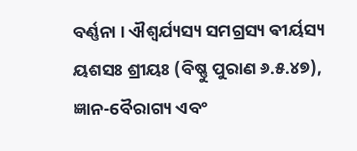ବର୍ଣ୍ଣନା । ଐଶ୍ୱର୍ଯ୍ୟସ୍ୟ ସମଗ୍ରସ୍ୟ ଵୀର୍ୟସ୍ୟ ୟଶସଃ ଶ୍ରୀୟଃ (ବିଷ୍ଣୁ ପୁରାଣ ୬.୫.୪୭), ଜ୍ଞାନ-ବୈରାଗ୍ୟ ଏବଂ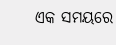ଏକ ସମୟରେ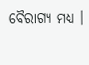ବୈରାଗ୍ୟ ମଧ୍ୟ ।